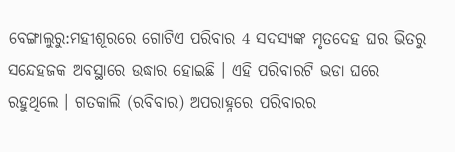ବେଙ୍ଗାଲୁରୁ:ମହୀଶୂରରେ ଗୋଟିଏ ପରିବାର 4 ସଦସ୍ୟଙ୍କ ମୃତଦେହ ଘର ଭିତରୁ ସନ୍ଦେହଜକ ଅବସ୍ଥାରେ ଉଦ୍ଧାର ହୋଇଛି । ଏହି ପରିବାରଟି ଭଡା ଘରେ ରହୁଥିଲେ । ଗତକାଲି (ରବିବାର) ଅପରାହ୍ନରେ ପରିବାରର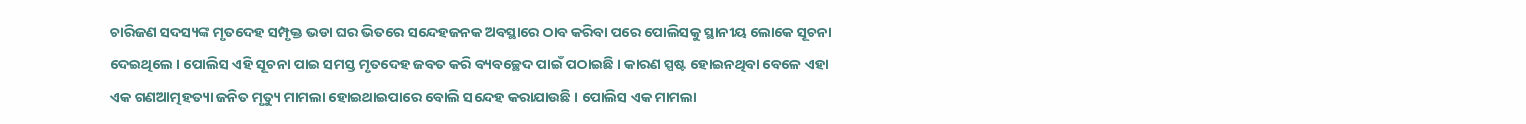ଚାରିଜଣ ସଦସ୍ୟଙ୍କ ମୃତଦେହ ସମ୍ପୃକ୍ତ ଭଡା ଘର ଭିତରେ ସନ୍ଦେହଜନକ ଅବସ୍ଥାରେ ଠାବ କରିବା ପରେ ପୋଲିସକୁ ସ୍ଥାନୀୟ ଲୋକେ ସୂଚନା ଦେଇଥିଲେ । ପୋଲିସ ଏହି ସୂଚନା ପାଇ ସମସ୍ତ ମୃତଦେହ ଜବତ କରି ବ୍ୟବଚ୍ଛେଦ ପାଇଁ ପଠାଇଛି । କାରଣ ସ୍ପଷ୍ଟ ହୋଇନଥିବା ବେଳେ ଏହା ଏକ ଗଣଆତ୍ମହତ୍ୟା ଜନିତ ମୃତ୍ୟୁ ମାମଲା ହୋଇଥାଇପାରେ ବୋଲି ସନ୍ଦେହ କରାଯାଉଛି । ପୋଲିସ ଏକ ମାମଲା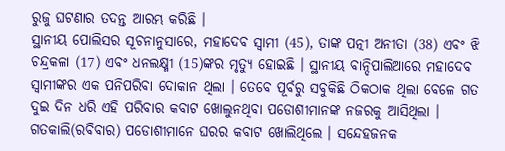ରୁଜୁ ଘଟଣାର ତଦନ୍ତ ଆରମ୍ଭ କରିଛି ।
ସ୍ଥାନୀୟ ପୋଲିସର ସୂଚନାନୁସାରେ, ମହାଦେବ ସ୍ୱାମୀ (45), ତାଙ୍କ ପତ୍ନୀ ଅନୀତା (38) ଏବଂ ଝି ଚନ୍ଦ୍ରକଳା (17) ଏବଂ ଧନଲକ୍ଷ୍ମୀ (15)ଙ୍କର ମୃତ୍ୟୁ ହୋଇଛି । ସ୍ଥାନୀୟ ବାନ୍ଦିପାଲିଆରେ ମହାଦେବ ସ୍ୱାମୀଙ୍କର ଏକ ପନିପରିବା ଦୋକାନ ଥିଲା । ତେବେ ପୂର୍ବରୁ ସବୁକିଛି ଠିକଠାକ ଥିଲା ବେଳେ ଗତ ଦୁଇ ଦିନ ଧରି ଏହି ପରିବାର କବାଟ ଖୋଲୁନଥିବା ପଡୋଶୀମାନଙ୍କ ନଜରକୁ ଆସିଥିଲା । ଗତକାଲି(ରବିବାର) ପଡୋଶୀମାନେ ଘରର କବାଟ ଖୋଲିଥିଲେ । ସନ୍ଦେହଜନକ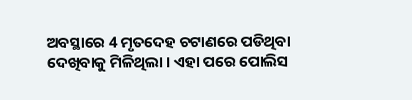ଅବସ୍ଥାରେ 4 ମୃତଦେହ ଚଟାଣରେ ପଡିଥିବା ଦେଖିବାକୁ ମିଳିଥିଲା । ଏହା ପରେ ପୋଲିସ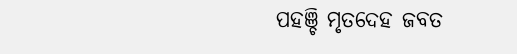ପହଞ୍ଚି ମୃତଦେହ ଜବତ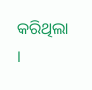କରିଥିଲା ।